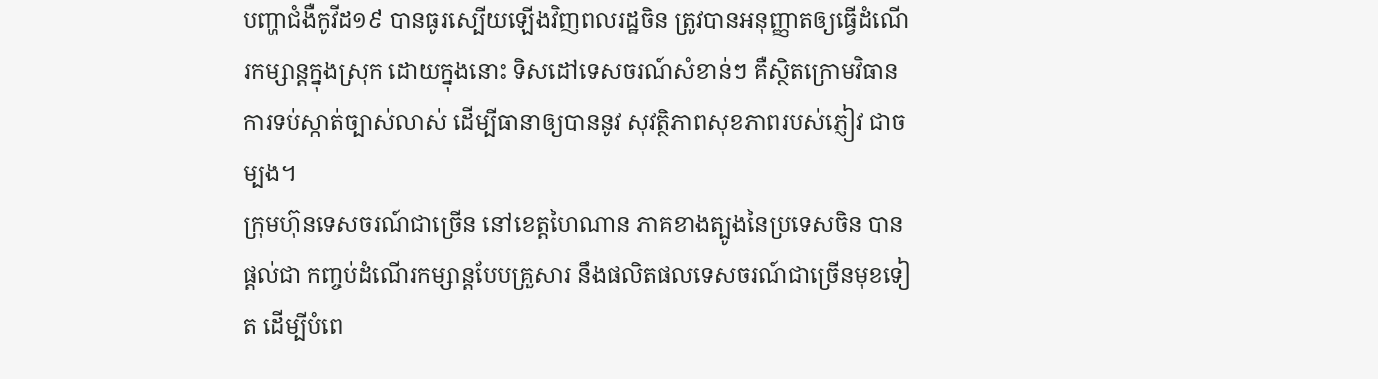បញ្ហាជំងឺកូវីដ១៩ បានធូរស្បើយឡើងវិញពលរដ្ឋចិន ត្រូវបានអនុញ្ញាតឲ្យធ្វើដំណើរកម្សាន្តក្នុងស្រុក ដោយក្នុងនោះ ទិសដៅទេសចរណ៍សំខាន់ៗ គឺស្ថិតក្រោមវិធានការទប់ស្កាត់ច្បាស់លាស់ ដើម្បីធានាឲ្យបាននូវ សុវត្ថិភាពសុខភាពរបស់ភ្ញៀវ ជាចម្បង។
ក្រុមហ៊ុនទេសចរណ៍ជាច្រើន នៅខេត្តហៃណាន ភាគខាងត្បូងនៃប្រទេសចិន បានផ្តល់ជា កញ្ចប់ដំណើរកម្សាន្តបែបគ្រួសារ នឹងផលិតផលទេសចរណ៍ជាច្រើនមុខទៀត ដើម្បីបំពេ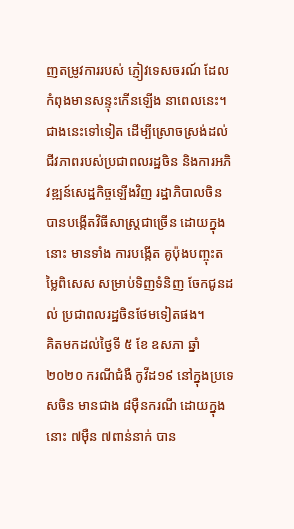ញតម្រូវការរបស់ ភ្ញៀវទេសចរណ៍ ដែលកំពុងមានសន្ទុះកើនឡើង នាពេលនេះ។
ជាងនេះទៅទៀត ដើម្បីស្រោចស្រង់ដល់ ជីវភាពរបស់ប្រជាពលរដ្ឋចិន និងការអភិវឌ្ឍន៍សេដ្ឋកិច្ចឡើងវិញ រដ្ឋាភិបាលចិន បានបង្កើតវិធីសាស្រ្តជាច្រើន ដោយក្នុងនោះ មានទាំង ការបង្កើត គូប៉ុងបញ្ចុះតម្លៃពិសេស សម្រាប់ទិញទំនិញ ចែកជូនដល់ ប្រជាពលរដ្ឋចិនថែមទៀតផង។
គិតមកដល់ថ្ងៃទី ៥ ខែ ឧសភា ឆ្នាំ២០២០ ករណីជំងឺ កូវីដ១៩ នៅក្នុងប្រទេសចិន មានជាង ៨ម៉ឺនករណី ដោយក្នុងនោះ ៧ម៉ឺន ៧ពាន់នាក់ បាន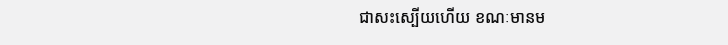ជាសះស្បើយហើយ ខណៈមានម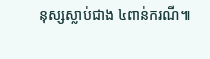នុស្សស្លាប់ជាង ៤ពាន់ករណី៕